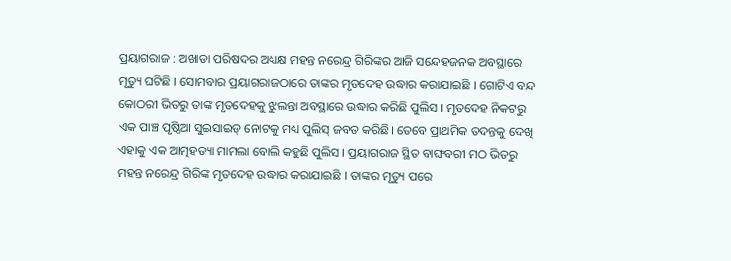ପ୍ରୟାଗରାଜ : ଅଖାଡା ପରିଷଦର ଅଧ୍ୟକ୍ଷ ମହନ୍ତ ନରେନ୍ଦ୍ର ଗିରିଙ୍କର ଆଜି ସନ୍ଦେହଜନକ ଅବସ୍ଥାରେ ମୃତ୍ୟୁ ଘଟିଛି । ସୋମବାର ପ୍ରୟାଗରାଜଠାରେ ତାଙ୍କର ମୃତଦେହ ଉଦ୍ଧାର କରାଯାଇଛି । ଗୋଟିଏ ବନ୍ଦ କୋଠରୀ ଭିତରୁ ତାଙ୍କ ମୃତଦେହକୁ ଝୁଲନ୍ତା ଅବସ୍ଥାରେ ଉଦ୍ଧାର କରିଛି ପୁଲିସ । ମୃତଦେହ ନିକଟରୁ ଏକ ପାଞ୍ଚ ପୃଷ୍ଠିଆ ସୁଇସାଇଡ୍ ନୋଟକୁ ମଧ୍ୟ ପୁଲିସ୍ ଜବତ କରିଛି। ତେବେ ପ୍ରାଥମିକ ତଦନ୍ତକୁ ଦେଖି ଏହାକୁ ଏକ ଆତ୍ମହତ୍ୟା ମାମଲା ବୋଲି କହୁଛି ପୁଲିସ । ପ୍ରୟାଗରାଜ ସ୍ଥିତ ବାଙ୍ଘବରୀ ମଠ ଭିତରୁ ମହନ୍ତ ନରେନ୍ଦ୍ର ଗିରିଙ୍କ ମୃତଦେହ ଉଦ୍ଧାର କରାଯାଇଛି । ତାଙ୍କର ମୃତ୍ୟୁ ପରେ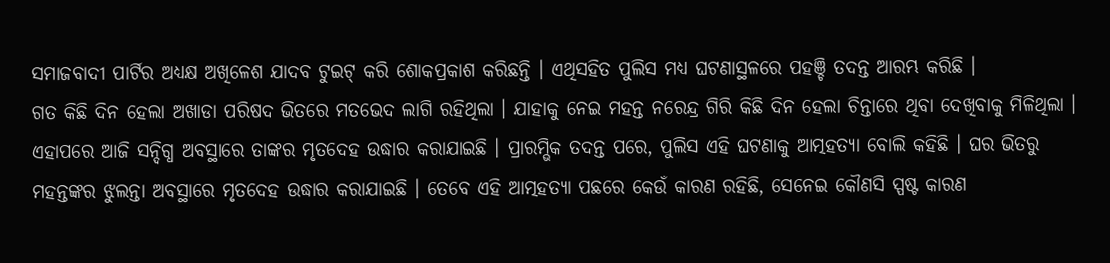ସମାଜବାଦୀ ପାର୍ଟିର ଅଧ୍ୟକ୍ଷ ଅଖିଳେଶ ଯାଦବ ଟୁଇଟ୍ କରି ଶୋକପ୍ରକାଶ କରିଛନ୍ତି । ଏଥିସହିତ ପୁଲିସ ମଧ୍ୟ ଘଟଣାସ୍ଥଳରେ ପହଞ୍ଚି ତଦନ୍ତ ଆରମ୍ଭ କରିଛି ।
ଗତ କିଛି ଦିନ ହେଲା ଅଖାଡା ପରିଷଦ ଭିତରେ ମତଭେଦ ଲାଗି ରହିଥିଲା । ଯାହାକୁ ନେଇ ମହନ୍ତ ନରେନ୍ଦ୍ର ଗିରି କିଛି ଦିନ ହେଲା ଚିନ୍ତାରେ ଥିବା ଦେଖିବାକୁ ମିଳିଥିଲା । ଏହାପରେ ଆଜି ସନ୍ଦିଗ୍ଧ ଅବସ୍ଥାରେ ତାଙ୍କର ମୃତଦେହ ଉଦ୍ଧାର କରାଯାଇଛି । ପ୍ରାରମ୍ଭିକ ତଦନ୍ତ ପରେ, ପୁଲିସ ଏହି ଘଟଣାକୁ ଆତ୍ମହତ୍ୟା ବୋଲି କହିଛି । ଘର ଭିତରୁ ମହନ୍ତଙ୍କର ଝୁଲନ୍ତା ଅବସ୍ଥାରେ ମୃତଦେହ ଉଦ୍ଧାର କରାଯାଇଛି । ତେବେ ଏହି ଆତ୍ମହତ୍ୟା ପଛରେ କେଉଁ କାରଣ ରହିଛି, ସେନେଇ କୌଣସି ସ୍ପଷ୍ଟ କାରଣ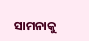ସାମନାକୁ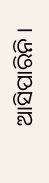ଆସିପାରିନି ।